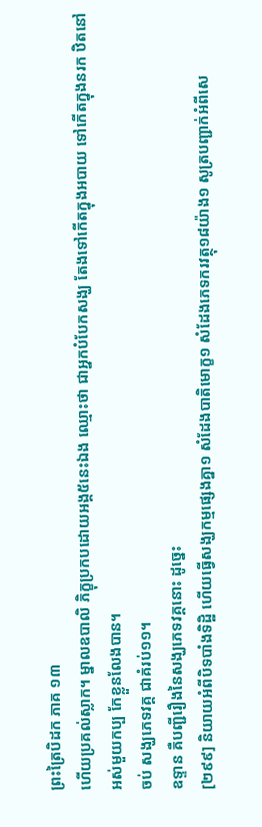ព្រះត្រៃបិដក ភាគ ១៣
ហើយប្រគល់ស្លាក។ ម្នាលឧបាលិ ភិក្ខុប្រកបដោយអង្គ៥នេះឯង ឈ្មោះថា ជាអ្នកបំបែកសង្ឃ តែងទៅកើតក្នុងអបាយ ទៅកើតក្នុងនរក ឋិតនៅអស់មួយកប្ប កែខ្លួនលែងបាន។
ចប់ សង្ឃភេទវគ្គ ជាគំរប់១១។
ឧទ្ទាន គឺបញ្ជីរឿងនៃសង្ឃភេទវគ្គនោះ ដូច្នេះ
[២៩៩] និយាយអំពីបិទបាំងទិដ្ឋិ ហើយធ្វើសង្ឃកម្មផ្សេងគ្នា១ សំដែងបាតិមោក្ខ១ សំដែងភេទករវត្ថុ១៨យ៉ាង១ សូត្របញ្ជាក់អំពីសេ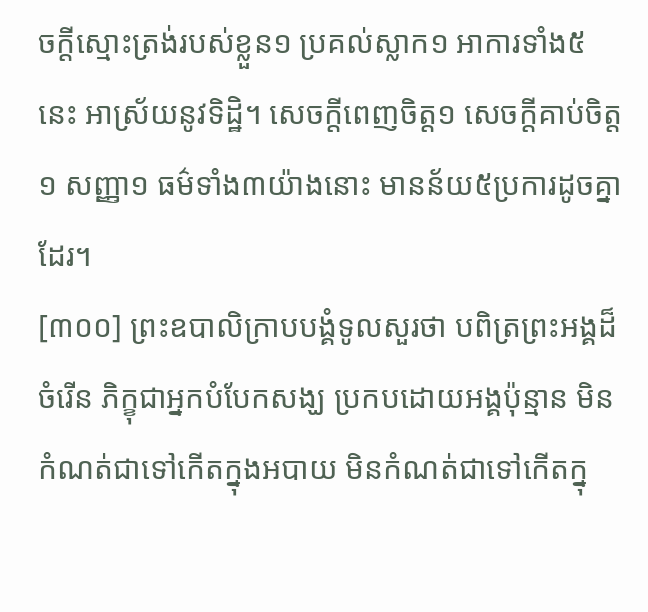ចក្តីស្មោះត្រង់របស់ខ្លួន១ ប្រគល់ស្លាក១ អាការទាំង៥នេះ អាស្រ័យនូវទិដ្ឋិ។ សេចក្តីពេញចិត្ត១ សេចក្តីគាប់ចិត្ត១ សញ្ញា១ ធម៌ទាំង៣យ៉ាងនោះ មានន័យ៥ប្រការដូចគ្នាដែរ។
[៣០០] ព្រះឧបាលិក្រាបបង្គំទូលសួរថា បពិត្រព្រះអង្គដ៏ចំរើន ភិក្ខុជាអ្នកបំបែកសង្ឃ ប្រកបដោយអង្គប៉ុន្មាន មិនកំណត់ជាទៅកើតក្នុងអបាយ មិនកំណត់ជាទៅកើតក្នុ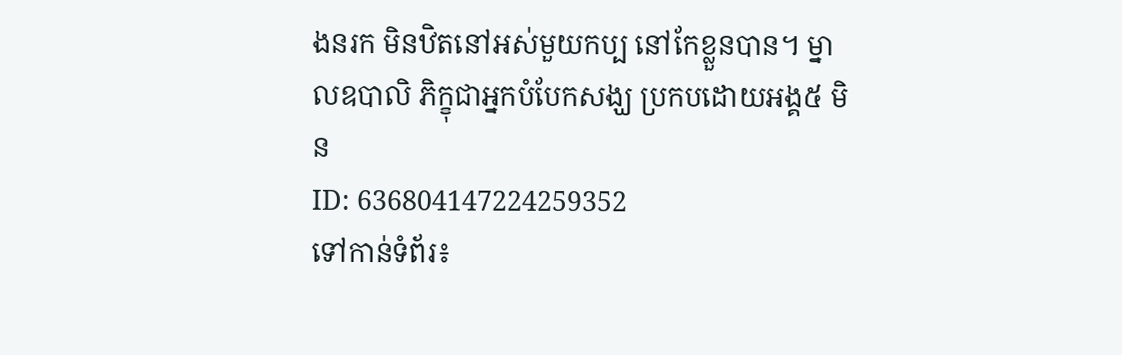ងនរក មិនឋិតនៅអស់មួយកប្ប នៅកែខ្លួនបាន។ ម្នាលឧបាលិ ភិក្ខុជាអ្នកបំបែកសង្ឃ ប្រកបដោយអង្គ៥ មិន
ID: 636804147224259352
ទៅកាន់ទំព័រ៖